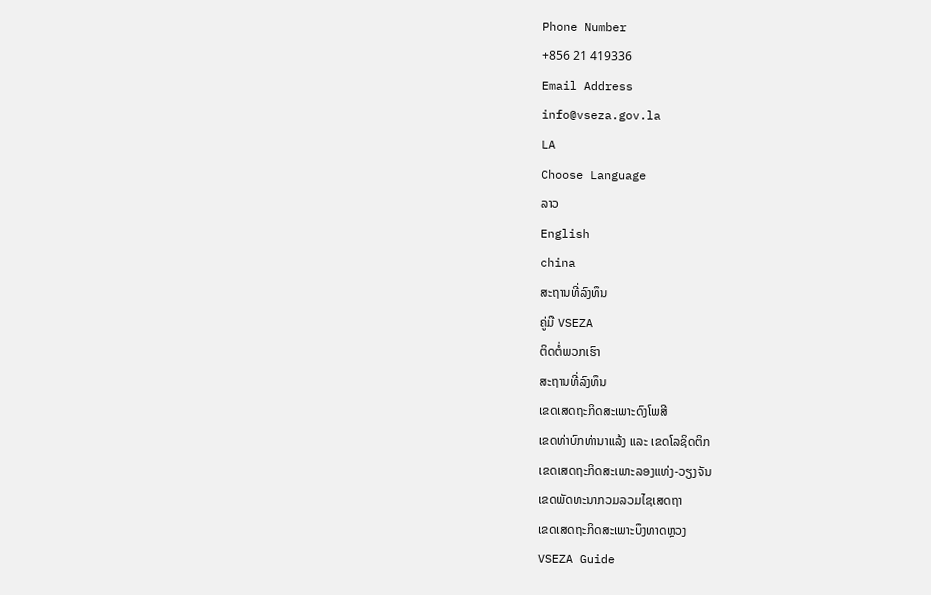Phone Number
+856 21 419336
Email Address
info@vseza.gov.la
LA
Choose Language
ລາວ
English
china
ສະຖານທີ່ລົງທຶນ
ຄູ່ມື VSEZA
ຕິດຕໍ່ພວກເຮົາ
ສະຖານທີ່ລົງທຶນ
ເຂດເສດຖະກິດສະເພາະດົງໂພສີ
ເຂດທ່າບົກທ່ານາແລ້ງ ແລະ ເຂດໂລຊິດຕິກ
ເຂດເສດຖະກິດສະເພາະລອງແທ່ງ-ວຽງຈັນ
ເຂດພັດທະນາກວມລວມໄຊເສດຖາ
ເຂດເສດຖະກິດສະເພາະບຶງທາດຫຼວງ
VSEZA Guide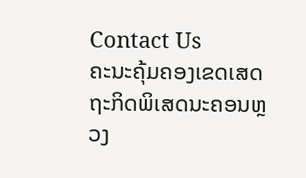Contact Us
ຄະນະຄຸ້ມຄອງເຂດເສດຖະກິດພິເສດນະຄອນຫຼວງ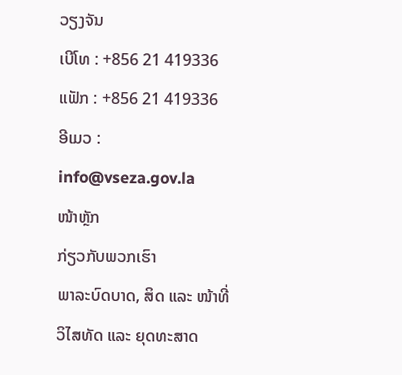ວຽງຈັນ
ເບີໂທ : +856 21 419336
ແຟັກ : +856 21 419336
ອີເມວ : info@vseza.gov.la
ໜ້າຫຼັກ
ກ່ຽວກັບພວກເຮົາ
ພາລະບົດບາດ, ສິດ ແລະ ໜ້າທີ່
ວິໄສທັດ ແລະ ຍຸດທະສາດ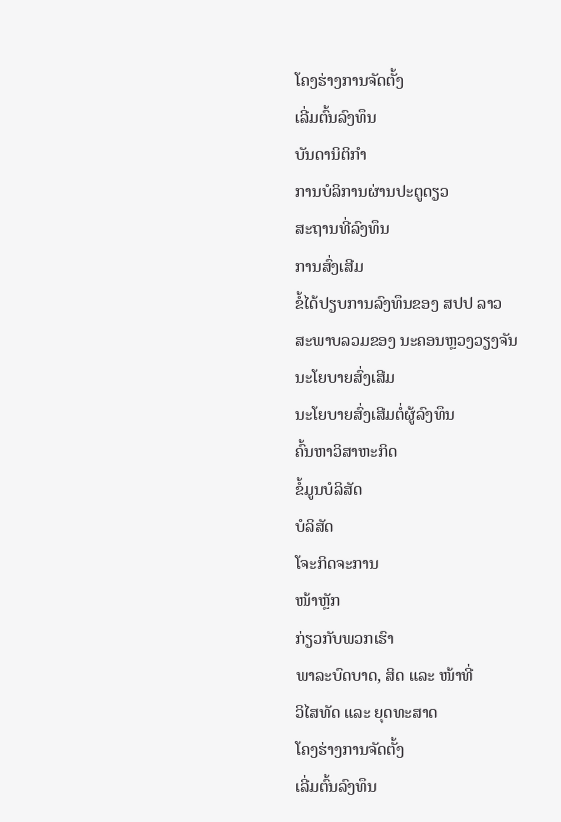ໂຄງຮ່າງການຈັດຕັ້ງ
ເລີ່ມຕົ້ນລົງທຶນ
ບັນດານິຕິກຳ
ການບໍລິການຜ່ານປະຕູດຽວ
ສະຖານທີ່ລົງທຶນ
ການສົ່ງເສີມ
ຂໍ້ໄດ້ປຽບການລົງທຶນຂອງ ສປປ ລາວ
ສະພາບລວມຂອງ ນະຄອນຫຼວງວຽງຈັນ
ນະໂຍບາຍສົ່ງເສີມ
ນະໂຍບາຍສົ່ງເສີມຕໍ່ຜູ້ລົງທຶນ
ຄົ້ນຫາວິສາຫະກິດ
ຂໍ້ມູນບໍລິສັດ
ບໍລິສັດ
ໂຈະກິດຈະການ
ໜ້າຫຼັກ
ກ່ຽວກັບພວກເຮົາ
ພາລະບົດບາດ, ສິດ ແລະ ໜ້າທີ່
ວິໄສທັດ ແລະ ຍຸດທະສາດ
ໂຄງຮ່າງການຈັດຕັ້ງ
ເລີ່ມຕົ້ນລົງທຶນ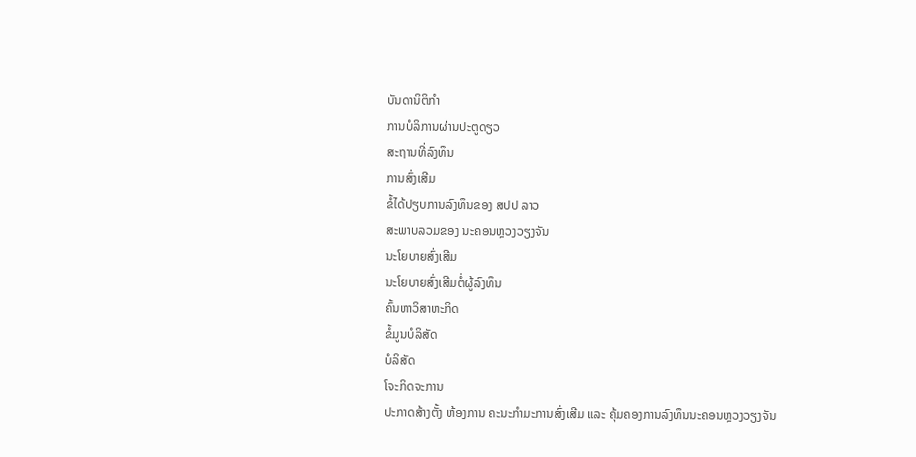ບັນດານິຕິກຳ
ການບໍລິການຜ່ານປະຕູດຽວ
ສະຖານທີ່ລົງທຶນ
ການສົ່ງເສີມ
ຂໍ້ໄດ້ປຽບການລົງທຶນຂອງ ສປປ ລາວ
ສະພາບລວມຂອງ ນະຄອນຫຼວງວຽງຈັນ
ນະໂຍບາຍສົ່ງເສີມ
ນະໂຍບາຍສົ່ງເສີມຕໍ່ຜູ້ລົງທຶນ
ຄົ້ນຫາວິສາຫະກິດ
ຂໍ້ມູນບໍລິສັດ
ບໍລິສັດ
ໂຈະກິດຈະການ
ປະກາດສ້າງຕັ້ງ ຫ້ອງການ ຄະນະກຳມະການສົ່ງເສີມ ແລະ ຄຸ້ມຄອງການລົງທຶນນະຄອນຫຼວງວຽງຈັນ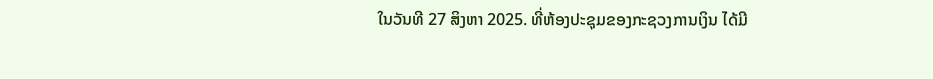ໃນວັນທີ 27 ສິງຫາ 2025. ທີ່ຫ້ອງປະຊຸມຂອງກະຊວງການເງິນ ໄດ້ມີ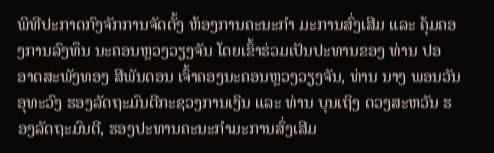ພິທີປະກາດກົງຈັກການຈັດຕັ້ງ ຫ້ອງການຄະນະກຳ ມະການສົ່ງເສີມ ແລະ ຄຸ້ມຄອງການລົງທຶນ ນະຄອນຫຼວງວຽງຈັນ ໂດຍເຂົ້າຮ່ວມເປັນປະທານຂອງ ທ່ານ ປອ ອາດສະພັງທອງ ສີພັນດອນ ເຈົ້າຄອງນະຄອນຫຼວງວຽງຈັນ, ທ່ານ ນາງ ພອນວັນ ອຸທະວົງ ຮອງລັດຖະມົນຕີກະຊວງການເງິນ ແລະ ທ່ານ ບຸນເຖິງ ດວງສະຫວັນ ຮອງລັດຖະມົນຕີ, ຮອງປະທານຄະນະກຳມະການສົ່ງເສີມ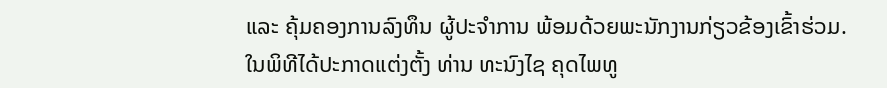ແລະ ຄຸ້ມຄອງການລົງທຶນ ຜູ້ປະຈໍາການ ພ້ອມດ້ວຍພະນັກງານກ່ຽວຂ້ອງເຂົ້າຮ່ວມ.
ໃນພິທີໄດ້ປະກາດແຕ່ງຕັ້ງ ທ່ານ ທະນົງໄຊ ຄຸດໄພທູ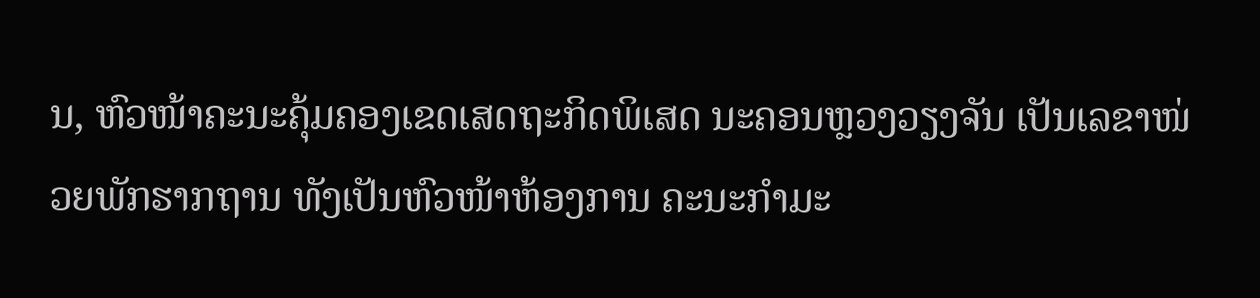ນ, ຫົວໜ້າຄະນະຄຸ້ມຄອງເຂດເສດຖະກິດພິເສດ ນະຄອນຫຼວງວຽງຈັນ ເປັນເລຂາໜ່ວຍພັກຮາກຖານ ທັງເປັນຫົວໜ້າຫ້ອງການ ຄະນະກໍາມະ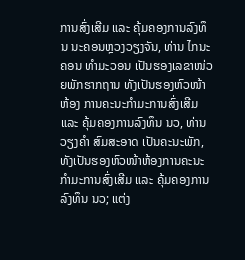ການສົ່ງເສີມ ແລະ ຄຸ້ມຄອງການລົງທຶນ ນະຄອນຫຼວງວຽງຈັນ, ທ່ານ ໄກນະຄອນ ທໍາມະວອນ ເປັນຮອງເລຂາໜ່ວຍພັກຮາກຖານ ທັງເປັນຮອງຫົວໜ້າຫ້ອງ ການຄະນະກໍາມະການສົ່ງເສີມ ແລະ ຄຸ້ມຄອງການລົງທຶນ ນວ, ທ່ານ ວຽງຄໍາ ສົມສະອາດ ເປັນຄະນະພັກ, ທັງເປັນຮອງຫົວໜ້າຫ້ອງການຄະນະກໍາມະການສົ່ງເສີມ ແລະ ຄຸ້ມຄອງການລົງທຶນ ນວ; ແຕ່ງ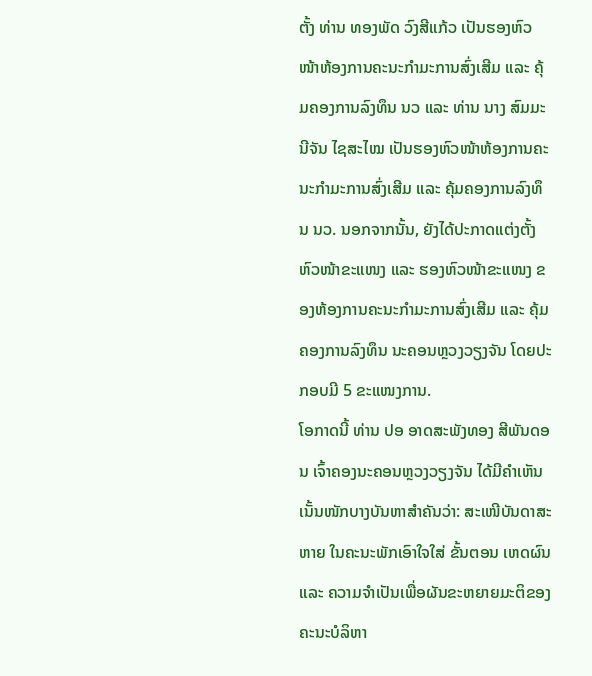ຕັ້ງ ທ່ານ ທອງພັດ ວົງສີແກ້ວ ເປັນຮອງຫົວໜ້າຫ້ອງການຄະນະກໍາມະການສົ່ງເສີມ ແລະ ຄຸ້ມຄອງການລົງທຶນ ນວ ແລະ ທ່ານ ນາງ ສົມມະນີຈັນ ໄຊສະໄໝ ເປັນຮອງຫົວໜ້າຫ້ອງການຄະນະກໍາມະການສົ່ງເສີມ ແລະ ຄຸ້ມຄອງການລົງທຶນ ນວ. ນອກຈາກນັ້ນ, ຍັງໄດ້ປະກາດແຕ່ງຕັ້ງຫົວໜ້າຂະແໜງ ແລະ ຮອງຫົວໜ້າຂະແໜງ ຂອງຫ້ອງການຄະນະກໍາມະການສົ່ງເສີມ ແລະ ຄຸ້ມຄອງການລົງທຶນ ນະຄອນຫຼວງວຽງຈັນ ໂດຍປະກອບມີ 5 ຂະແໜງການ.
ໂອກາດນີ້ ທ່ານ ປອ ອາດສະພັງທອງ ສີພັນດອນ ເຈົ້າຄອງນະຄອນຫຼວງວຽງຈັນ ໄດ້ມີຄຳເຫັນເນັ້ນໜັກບາງບັນຫາສຳຄັນວ່າ: ສະເໜີບັນດາສະຫາຍ ໃນຄະນະພັກເອົາໃຈໃສ່ ຂັ້ນຕອນ ເຫດຜົນ ແລະ ຄວາມຈຳເປັນເພື່ອຜັນຂະຫຍາຍມະຕິຂອງຄະນະບໍລິຫາ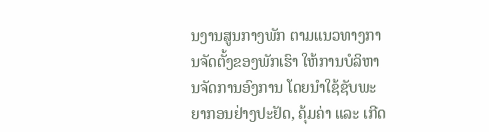ນງານສູນກາງພັກ ຕາມແນວທາງການຈັດຕັ້ງຂອງພັກເຮົາ ໃຫ້ການບໍລິຫານຈັດການອົງການ ໂດຍນຳໃຊ້ຊັບພະຍາກອນຢ່າງປະຢັດ, ຄຸ້ມຄ່າ ແລະ ເກີດ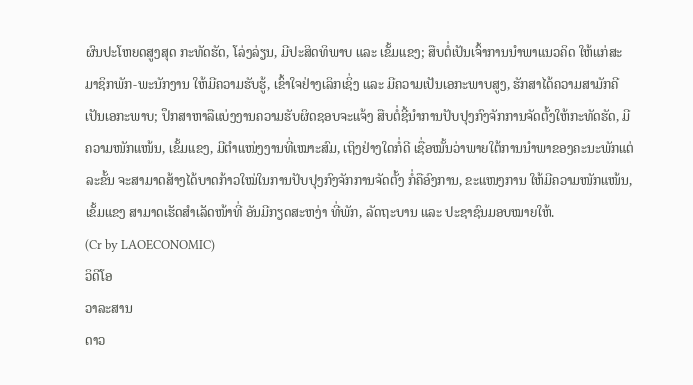ຜົນປະໂຫຍດສູງສຸດ ກະທັດຮັດ, ໂລ່ງລ່ຽນ, ມີປະສິດທິພາບ ແລະ ເຂັ້ມແຂງ; ສືບຕໍ່ເປັນເຈົ້າການນຳພາແນວຄິດ ໃຫ້ແກ່ສະມາຊິກພັກ-ພະນັກງານ ໃຫ້ມີຄວາມຮັບຮູ້, ເຂົ້າໃຈຢ່າງເລິກເຊິ່ງ ແລະ ມີຄວາມເປັນເອກະພາບສູງ, ຮັກສາໄດ້ຄວາມສາມັກຄີເປັນເອກະພາບ; ປຶກສາຫາລືແບ່ງງານຄວາມຮັບຜິດຊອບຈະແຈ້ງ ສືບຕໍ່ຊີ້ນຳການປັບປຸງກົງຈັກການຈັດຕັ້ງໃຫ້ກະທັດຮັດ, ມີຄວາມໜັກແໜ້ນ, ເຂັ້ມແຂງ, ມີຕຳແໜ່ງງານທີ່ເໝາະສົມ, ເຖິງຢ່າງໃດກໍ່ດີ ເຊື່ອໝັ້ນວ່າພາຍໃຕ້ການນຳພາຂອງຄະນະພັກແຕ່ລະຂັ້ນ ຈະສາມາດສ້າງໄດ້ບາດກ້າວໃໝ່ໃນການປັບປຸງກົງຈັກການຈັດຕັ້ງ ກໍ່ຄືອົງການ, ຂະແໜງການ ໃຫ້ມີຄວາມໜັກແໜ້ນ, ເຂັ້ມແຂງ ສາມາດເຮັດສຳເລັດໜ້າທີ່ ອັນມີກຽດສະຫງ່າ ທີ່ພັກ, ລັດຖະບານ ແລະ ປະຊາຊົນມອບໝາຍໃຫ້.
(Cr by LAOECONOMIC)
ວິດີໂອ
ວາລະສານ
ດາວ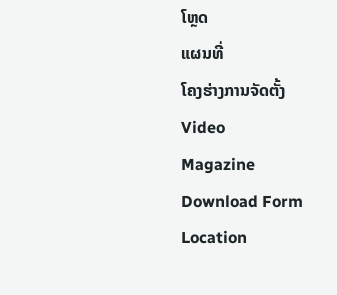ໂຫຼດ
ແຜນທີ່
ໂຄງຮ່າງການຈັດຕັ້ງ
Video
Magazine
Download Form
Location